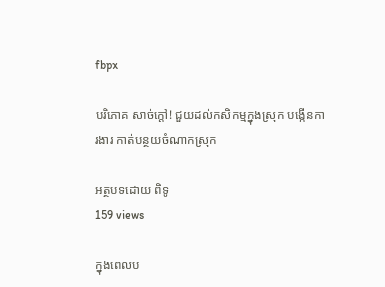fbpx

បរិភោគ សាច់ក្តៅ! ជួយដល់កសិកម្មក្នុងស្រុក បង្កើនការងារ កាត់បន្ថយចំណាកស្រុក

អត្ថបទដោយ ពិទូ
159 views

ក្នុងពេលប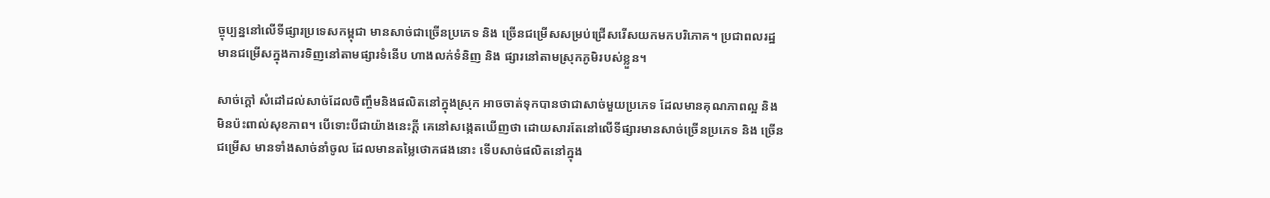ច្ចុប្បន្ននៅលើទីផ្សារប្រទេសកម្ពុជា មានសាច់ជាច្រើនប្រភេទ និង ច្រើនជម្រើសសម្រប់ជ្រើសរើសយកមកបរិភោគ។ ប្រជាពលរដ្ឋ មានជម្រើសក្នុងការទិញនៅតាមផ្សារទំនើប ហាងលក់ទំនិញ និង ផ្សារនៅតាមស្រុកភូមិរបស់ខ្លួន។

សាច់ក្តៅ សំដៅដល់សាច់ដែលចិញ្ចឹមនិងផលិតនៅក្នុងស្រុក អាចចាត់ទុកបានថាជាសាច់មួយប្រភេទ ដែលមានគុណភាពល្អ និង មិនប៉ះពាល់សុខភាព។ បើទោះបីជាយ៉ាងនេះក្តី គេនៅសង្កេតឃើញថា ដោយសារតែនៅលើទីផ្សារមានសាច់ច្រើនប្រភេទ និង ច្រើនជម្រើស មានទាំងសាច់នាំចូល ដែលមានតម្លៃថោកផងនោះ ទើបសាច់ផលិតនៅក្នុង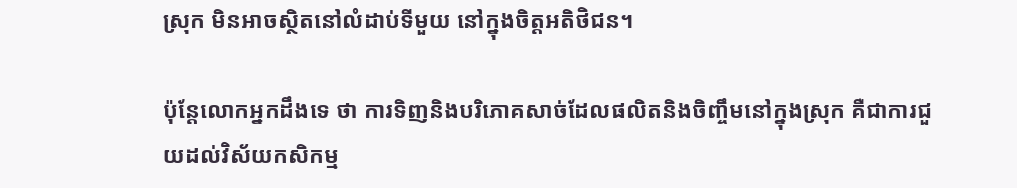ស្រុក មិនអាចស្ថិតនៅលំដាប់ទីមួយ នៅក្នុងចិត្តអតិថិជន។

ប៉ុន្តែលោកអ្នកដឹងទេ ថា ការទិញនិងបរិភោគសាច់ដែលផលិតនិងចិញ្ចឹមនៅក្នុងស្រុក គឺជាការជួយដល់វិស័យកសិកម្ម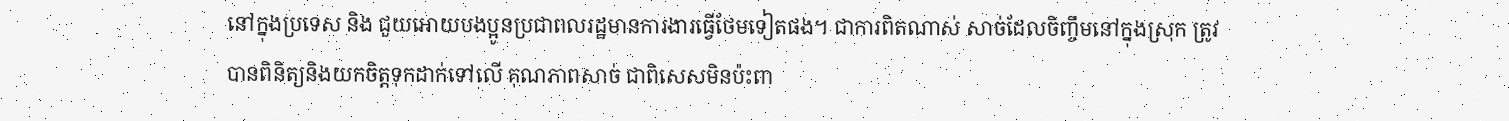នៅក្នុងប្រទេស និង ជួយអោយបងប្អូនប្រជាពលរដ្ឋមានការងារធ្វើថែមទៀតផង។ ជាការពិតណាស់ សាច់ដែលចិញ្ចឹមនៅក្នុងស្រុក ត្រូវបានពិនិត្យនិងយកចិត្តទុកដាក់ទៅលើ គុណភាពសាច់ ជាពិសេសមិនប៉ះពា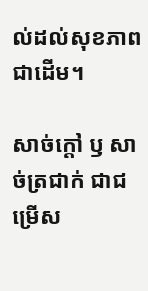ល់ដល់សុខភាពជាដើម។

សាច់ក្តៅ ឫ សាច់ត្រជាក់ ជាជម្រើស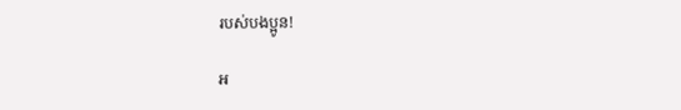របស់បងប្អូន!

អ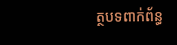ត្ថបទពាក់ព័ន្ធ